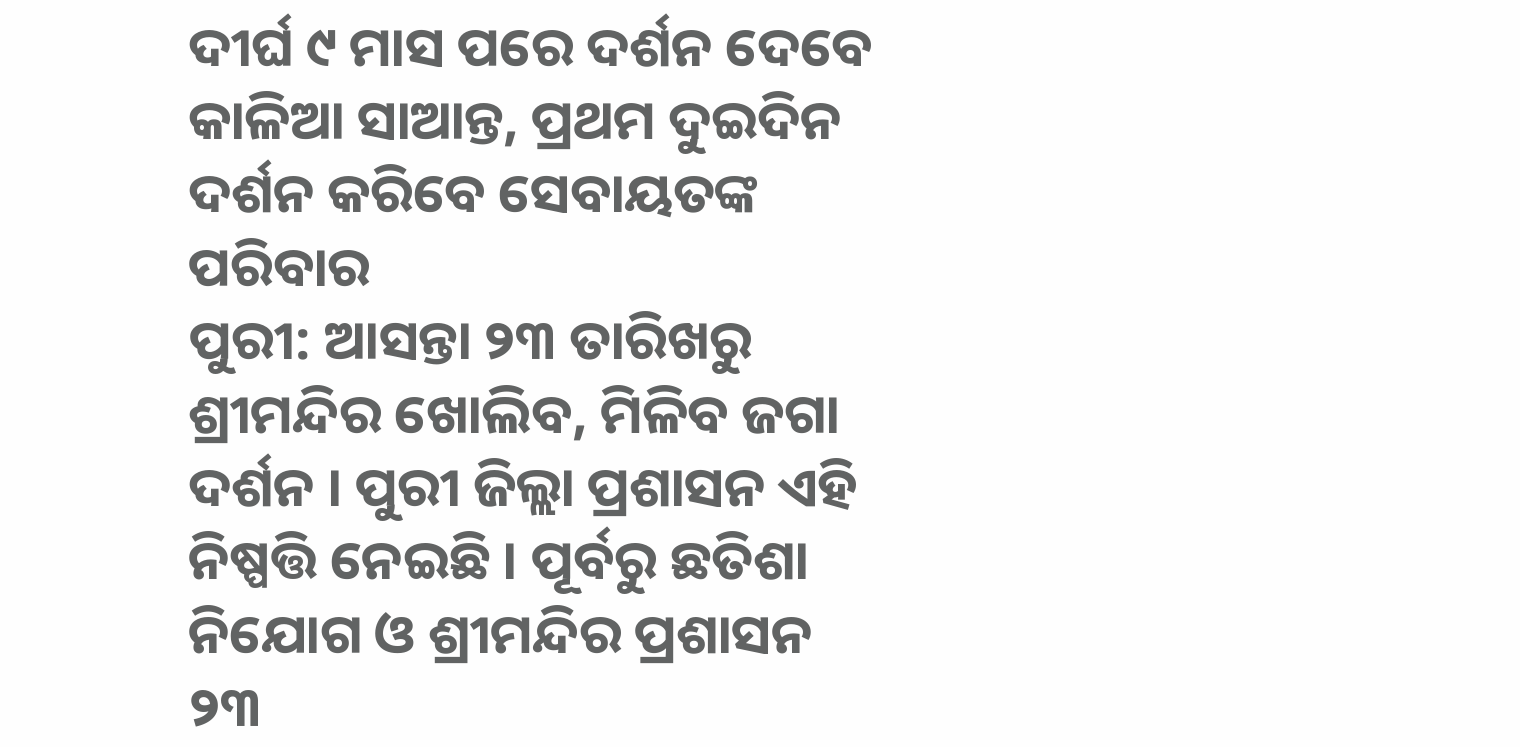ଦୀର୍ଘ ୯ ମାସ ପରେ ଦର୍ଶନ ଦେବେ କାଳିଆ ସାଆନ୍ତ, ପ୍ରଥମ ଦୁଇଦିନ ଦର୍ଶନ କରିବେ ସେବାୟତଙ୍କ ପରିବାର
ପୁରୀ: ଆସନ୍ତା ୨୩ ତାରିଖରୁ ଶ୍ରୀମନ୍ଦିର ଖୋଲିବ, ମିଳିବ ଜଗା ଦର୍ଶନ । ପୁରୀ ଜିଲ୍ଲା ପ୍ରଶାସନ ଏହି ନିଷ୍ପତ୍ତି ନେଇଛି । ପୂର୍ବରୁ ଛତିଶା ନିଯୋଗ ଓ ଶ୍ରୀମନ୍ଦିର ପ୍ରଶାସନ ୨୩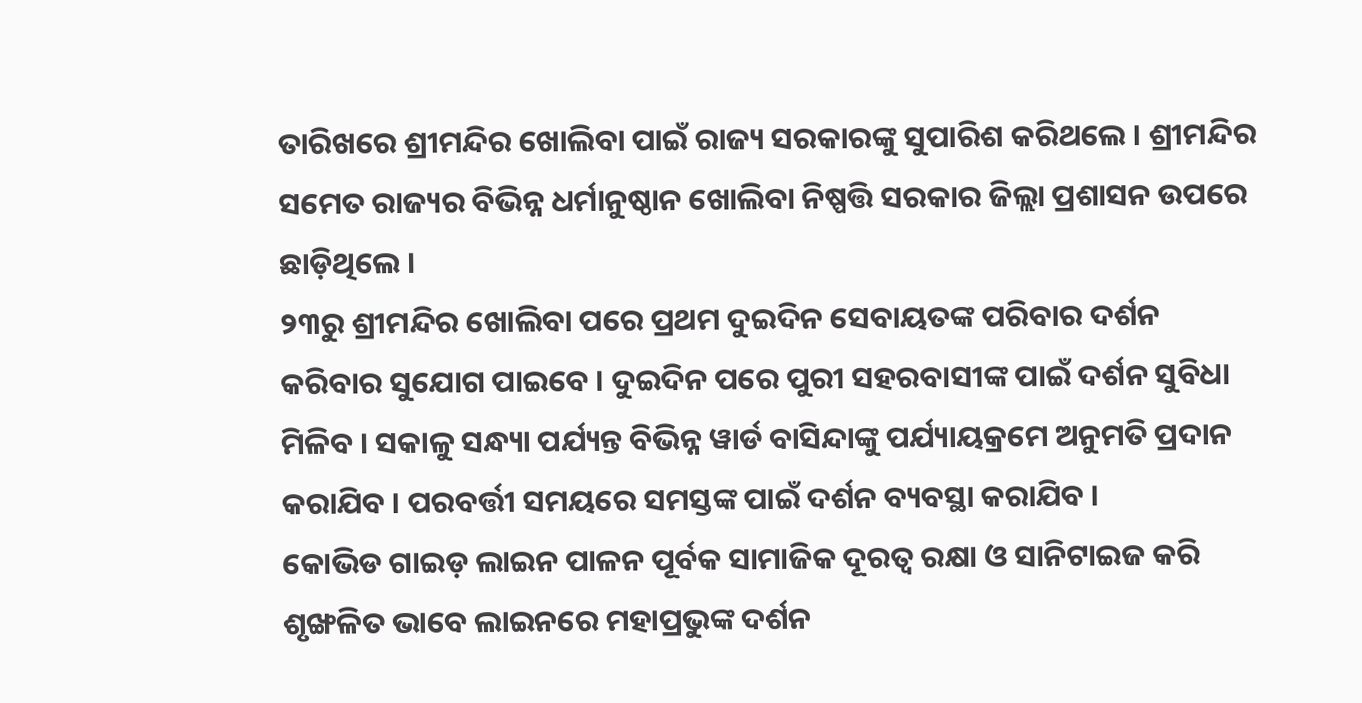ତାରିଖରେ ଶ୍ରୀମନ୍ଦିର ଖୋଲିବା ପାଇଁ ରାଜ୍ୟ ସରକାରଙ୍କୁ ସୁପାରିଶ କରିଥଲେ । ଶ୍ରୀମନ୍ଦିର ସମେତ ରାଜ୍ୟର ବିଭିନ୍ନ ଧର୍ମାନୁଷ୍ଠାନ ଖୋଲିବା ନିଷ୍ପତ୍ତି ସରକାର ଜିଲ୍ଲା ପ୍ରଶାସନ ଉପରେ ଛାଡ଼ିଥିଲେ ।
୨୩ରୁ ଶ୍ରୀମନ୍ଦିର ଖୋଲିବା ପରେ ପ୍ରଥମ ଦୁଇଦିନ ସେବାୟତଙ୍କ ପରିବାର ଦର୍ଶନ କରିବାର ସୁଯୋଗ ପାଇବେ । ଦୁଇଦିନ ପରେ ପୁରୀ ସହରବାସୀଙ୍କ ପାଇଁ ଦର୍ଶନ ସୁବିଧା ମିଳିବ । ସକାଳୁ ସନ୍ଧ୍ୟା ପର୍ଯ୍ୟନ୍ତ ବିଭିନ୍ନ ୱାର୍ଡ ବାସିନ୍ଦାଙ୍କୁ ପର୍ଯ୍ୟାୟକ୍ରମେ ଅନୁମତି ପ୍ରଦାନ କରାଯିବ । ପରବର୍ତ୍ତୀ ସମୟରେ ସମସ୍ତଙ୍କ ପାଇଁ ଦର୍ଶନ ବ୍ୟବସ୍ଥା କରାଯିବ ।
କୋଭିଡ ଗାଇଡ଼ ଲାଇନ ପାଳନ ପୂର୍ବକ ସାମାଜିକ ଦୂରତ୍ୱ ରକ୍ଷା ଓ ସାନିଟାଇଜ କରି ଶୃଙ୍ଖଳିତ ଭାବେ ଲାଇନରେ ମହାପ୍ରଭୁଙ୍କ ଦର୍ଶନ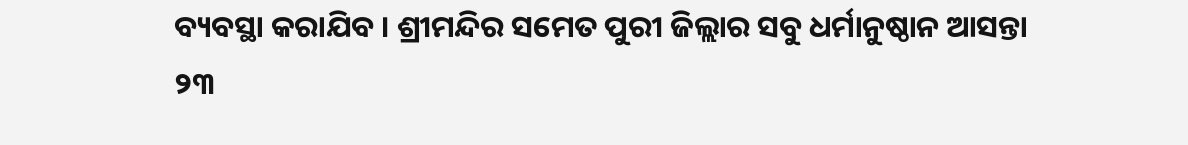ବ୍ୟବସ୍ଥା କରାଯିବ । ଶ୍ରୀମନ୍ଦିର ସମେତ ପୁରୀ ଜିଲ୍ଲାର ସବୁ ଧର୍ମାନୁଷ୍ଠାନ ଆସନ୍ତା ୨୩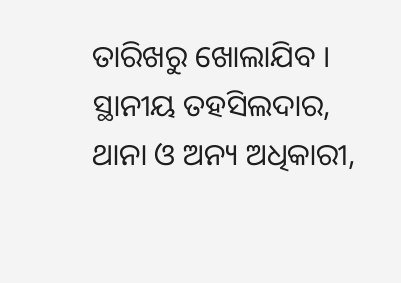ତାରିଖରୁ ଖୋଲାଯିବ । ସ୍ଥାନୀୟ ତହସିଲଦାର, ଥାନା ଓ ଅନ୍ୟ ଅଧିକାରୀ,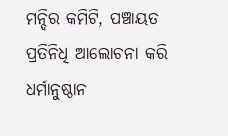ମନ୍ଦିର କମିଟି, ପଞ୍ଚାୟତ ପ୍ରତିନିଧି ଆଲୋଚନା କରି ଧର୍ମାନୁଷ୍ଠାନ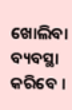ଖୋଲିବା ବ୍ୟବସ୍ଥା କରିବେ ।